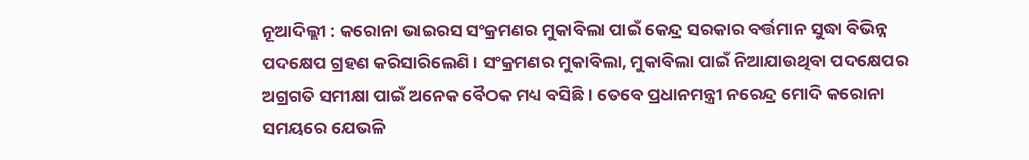ନୂଆଦିଲ୍ଲୀ : କରୋନା ଭାଇରସ ସଂକ୍ରମଣର ମୁକାବିଲା ପାଇଁ କେନ୍ଦ୍ର ସରକାର ବର୍ତ୍ତମାନ ସୁଦ୍ଧା ବିଭିନ୍ନ ପଦକ୍ଷେପ ଗ୍ରହଣ କରିସାରିଲେଣି । ସଂକ୍ରମଣର ମୁକାବିଲା, ମୁକାବିଲା ପାଇଁ ନିଆଯାଉଥିବା ପଦକ୍ଷେପର ଅଗ୍ରଗତି ସମୀକ୍ଷା ପାଇଁ ଅନେକ ବୈଠକ ମଧ୍ୟ ବସିଛି । ତେବେ ପ୍ରଧାନମନ୍ତ୍ରୀ ନରେନ୍ଦ୍ର ମୋଦି କରୋନା ସମୟରେ ଯେଭଳି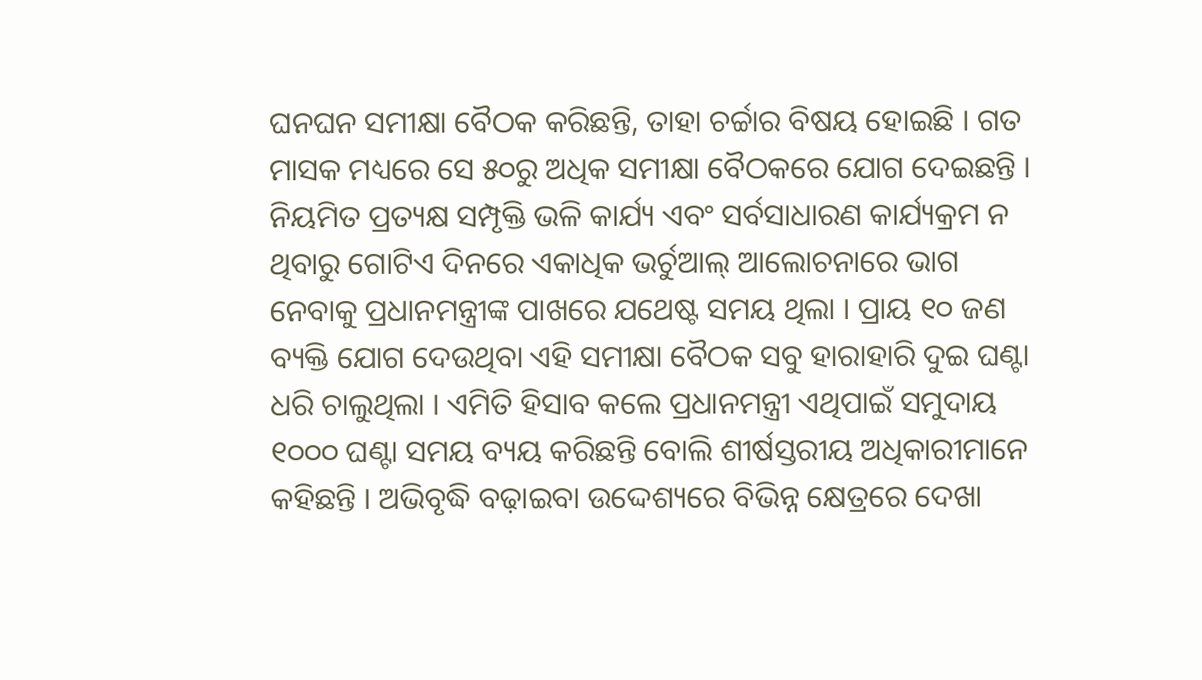ଘନଘନ ସମୀକ୍ଷା ବୈଠକ କରିଛନ୍ତି, ତାହା ଚର୍ଚ୍ଚାର ବିଷୟ ହୋଇଛି । ଗତ ମାସକ ମଧ୍ୟରେ ସେ ୫୦ରୁ ଅଧିକ ସମୀକ୍ଷା ବୈଠକରେ ଯୋଗ ଦେଇଛନ୍ତି ।
ନିୟମିତ ପ୍ରତ୍ୟକ୍ଷ ସମ୍ପୃକ୍ତି ଭଳି କାର୍ଯ୍ୟ ଏବଂ ସର୍ବସାଧାରଣ କାର୍ଯ୍ୟକ୍ରମ ନ ଥିବାରୁ ଗୋଟିଏ ଦିନରେ ଏକାଧିକ ଭର୍ଚୁଆଲ୍ ଆଲୋଚନାରେ ଭାଗ ନେବାକୁ ପ୍ରଧାନମନ୍ତ୍ରୀଙ୍କ ପାଖରେ ଯଥେଷ୍ଟ ସମୟ ଥିଲା । ପ୍ରାୟ ୧୦ ଜଣ ବ୍ୟକ୍ତି ଯୋଗ ଦେଉଥିବା ଏହି ସମୀକ୍ଷା ବୈଠକ ସବୁ ହାରାହାରି ଦୁଇ ଘଣ୍ଟା ଧରି ଚାଲୁଥିଲା । ଏମିତି ହିସାବ କଲେ ପ୍ରଧାନମନ୍ତ୍ରୀ ଏଥିପାଇଁ ସମୁଦାୟ ୧୦୦୦ ଘଣ୍ଟା ସମୟ ବ୍ୟୟ କରିଛନ୍ତି ବୋଲି ଶୀର୍ଷସ୍ତରୀୟ ଅଧିକାରୀମାନେ କହିଛନ୍ତି । ଅଭିବୃଦ୍ଧି ବଢ଼ାଇବା ଉଦ୍ଦେଶ୍ୟରେ ବିଭିନ୍ନ କ୍ଷେତ୍ରରେ ଦେଖା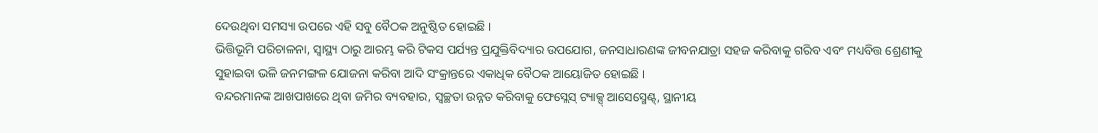ଦେଉଥିବା ସମସ୍ୟା ଉପରେ ଏହି ସବୁ ବୈଠକ ଅନୁଷ୍ଠିତ ହୋଇଛି ।
ଭିତ୍ତିଭୂମି ପରିଚାଳନା, ସ୍ୱାସ୍ଥ୍ୟ ଠାରୁ ଆରମ୍ଭ କରି ଟିକସ ପର୍ଯ୍ୟନ୍ତ ପ୍ରଯୁକ୍ତିବିଦ୍ୟାର ଉପଯୋଗ, ଜନସାଧାରଣଙ୍କ ଜୀବନଯାତ୍ରା ସହଜ କରିବାକୁ ଗରିବ ଏବଂ ମଧ୍ୟବିତ୍ତ ଶ୍ରେଣୀକୁ ସୁହାଇବା ଭଳି ଜନମଙ୍ଗଳ ଯୋଜନା କରିବା ଆଦି ସଂକ୍ରାନ୍ତରେ ଏକାଧିକ ବୈଠକ ଆୟୋଜିତ ହୋଇଛି ।
ବନ୍ଦରମାନଙ୍କ ଆଖପାଖରେ ଥିବା ଜମିର ବ୍ୟବହାର, ସ୍ୱଚ୍ଛତା ଉନ୍ନତ କରିବାକୁ ଫେସ୍ଲେସ୍ ଟ୍ୟାକ୍ସ୍ ଆସେସ୍ମେଣ୍ଟ୍, ସ୍ଥାନୀୟ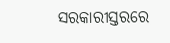ସରକାରୀସ୍ତରରେ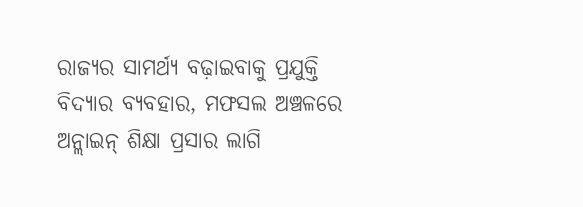ରାଜ୍ୟର ସାମର୍ଥ୍ୟ ବଢ଼ାଇବାକୁ ପ୍ରଯୁକ୍ତି ବିଦ୍ୟାର ବ୍ୟବହାର, ମଫସଲ ଅଞ୍ଚଳରେ ଅନ୍ଲାଇନ୍ ଶିକ୍ଷା ପ୍ରସାର ଲାଗି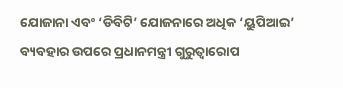ଯୋଜାନା ଏବଂ ‘ଡିବିଟି’ ଯୋଜନାରେ ଅଧିକ ‘ୟୁପିଆଇ’ ବ୍ୟବହାର ଉପରେ ପ୍ରଧାନମନ୍ତ୍ରୀ ଗୁରୁତ୍ୱାରୋପ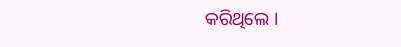କରିଥିଲେ ।